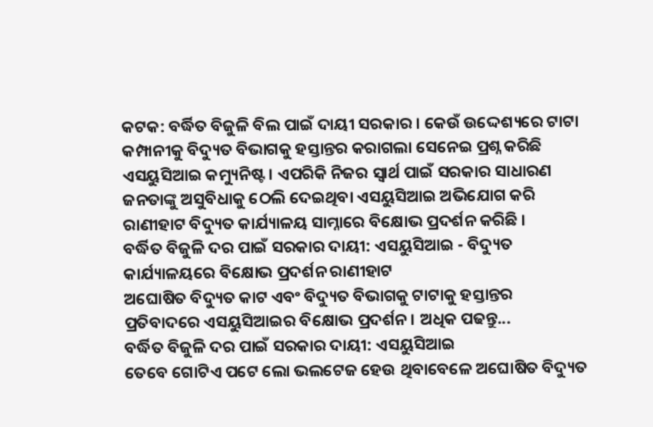କଟକ: ବର୍ଦ୍ଧିତ ବିଜୁଳି ବିଲ ପାଇଁ ଦାୟୀ ସରକାର । କେଉଁ ଉଦ୍ଦେଶ୍ୟରେ ଟାଟା କମ୍ପାନୀକୁ ବିଦ୍ୟୁତ ବିଭାଗକୁ ହସ୍ତାନ୍ତର କରାଗଲା ସେନେଇ ପ୍ରଶ୍ନ କରିଛି ଏସୟୁସିଆଇ କମ୍ୟୁନିଷ୍ଟ । ଏପରିକି ନିଜର ସ୍ୱାର୍ଥ ପାଇଁ ସରକାର ସାଧାରଣ ଜନତାଙ୍କୁ ଅସୁବିଧାକୁ ଠେଲି ଦେଇଥିବା ଏସୟୁସିଆଇ ଅଭିଯୋଗ କରି ରାଣୀହାଟ ବିଦ୍ୟୁତ କାର୍ଯ୍ୟାଳୟ ସାମ୍ନାରେ ବିକ୍ଷୋଭ ପ୍ରଦର୍ଶନ କରିଛି ।
ବର୍ଦ୍ଧିତ ବିଜୁଳି ଦର ପାଇଁ ସରକାର ଦାୟୀ: ଏସୟୁସିଆଇ - ବିଦ୍ୟୁତ କାର୍ଯ୍ୟାଳୟରେ ବିକ୍ଷୋଭ ପ୍ରଦର୍ଶନ ରାଣୀହାଟ
ଅଘୋଷିତ ବିଦ୍ୟୁତ କାଟ ଏବଂ ବିଦ୍ୟୁତ ବିଭାଗକୁ ଟାଟାକୁ ହସ୍ତାନ୍ତର ପ୍ରତିବାଦରେ ଏସୟୁସିଆଇର ବିକ୍ଷୋଭ ପ୍ରଦର୍ଶନ । ଅଧିକ ପଢନ୍ତୁ...
ବର୍ଦ୍ଧିତ ବିଜୁଳି ଦର ପାଇଁ ସରକାର ଦାୟୀ: ଏସୟୁସିଆଇ
ତେବେ ଗୋଟିଏ ପଟେ ଲୋ ଭଲଟେଜ ହେଉ ଥିବାବେଳେ ଅଘୋଷିତ ବିଦ୍ୟୁତ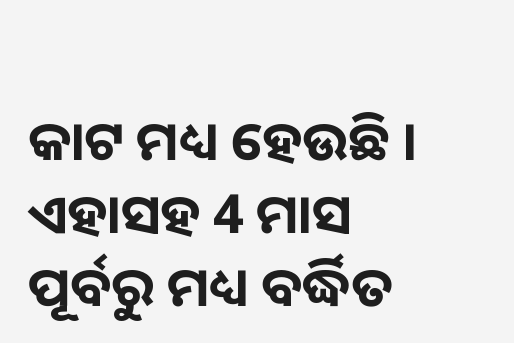କାଟ ମଧ୍ୟ ହେଉଛି । ଏହାସହ 4 ମାସ ପୂର୍ବରୁ ମଧ୍ୟ ବର୍ଦ୍ଧିତ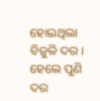ହୋଇଥିଲା ବିଜୁଳି ଦର । ହେଲେ ପୁଣି ଦର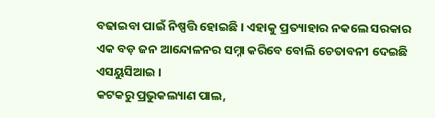ବଢାଇବା ପାଇଁ ନିଷ୍ପତ୍ତି ହୋଇଛି । ଏହାକୁ ପ୍ରତ୍ୟାହାର ନକଲେ ସରକାର ଏକ ବଡ଼ ଜନ ଆନ୍ଦୋଳନର ସମ୍ନା କରିବେ ବୋଲି ଚେତାବନୀ ଦେଇଛି ଏସୟୁସିଆଇ ।
କଟକରୁ ପ୍ରଭୁକଲ୍ୟାଣ ପାଲ,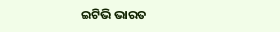ଇଟିଭି ଭାରତ